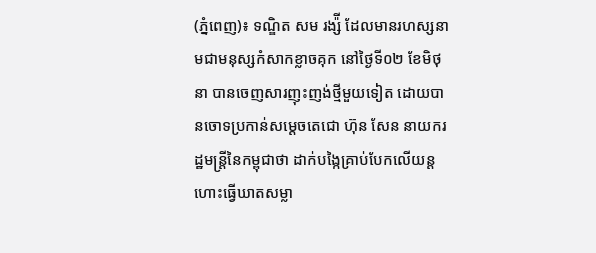(ភ្នំពេញ)៖ ទណ្ឌិត សម រង្ស៉ី ដែលមានរហស្សនាមជាមនុស្សកំសាកខ្លាចគុក នៅថ្ងៃទី០២ ខែមិថុនា បានចេញសារញុះញង់ថ្មីមួយទៀត ដោយបានចោទប្រកាន់សម្តេចតេជោ ហ៊ុន សែន នាយករដ្ឋមន្ត្រីនៃកម្ពុជាថា ដាក់បង្កៃគ្រាប់បែកលើយន្តហោះធ្វើឃាតសម្លា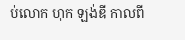ប់លោក ហុក ឡង់ឌី កាលពី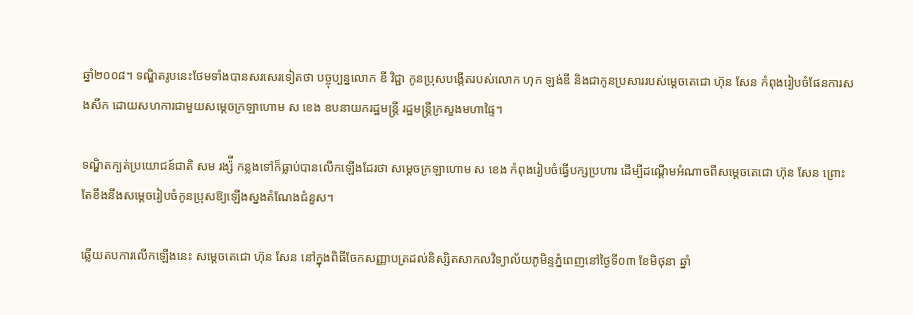ឆ្នាំ២០០៨។ ទណ្ឌិតរូបនេះថែមទាំងបានសរសេរទៀតថា បច្ចុប្បន្នលោក ឌី វិជ្ជា កូនប្រុសបង្កើតរបស់លោក ហុក ឡង់ឌី និងជាកូនប្រសាររបស់ម្តេចតេជោ ហ៊ុន សែន កំពុងរៀបចំផែនការសងសឹក ដោយសហការជាមួយសម្តេចក្រឡាហោម ស ខេង ឧបនាយករដ្ឋមន្ត្រី រដ្ឋមន្ត្រីក្រសួងមហាផ្ទៃ។

ទណ្ឌិតក្បត់ប្រយោជន៍ជាតិ សម រង្ស៉ី កន្លងទៅក៏ធ្លាប់បានលើកឡើងដែរថា សម្តេចក្រឡាហោម ស ខេង កំពុងរៀបចំធ្វើបក្សប្រហារ ដើម្បីដណ្តើមអំណាចពីសម្តេចតេជោ ហ៊ុន សែន ព្រោះតែខឹងនឹងសម្តេចរៀបចំកូនប្រុសឱ្យឡើងស្នងតំណែងជំនួស។

ឆ្លើយតបការលើកឡើងនេះ សម្តេចតេជោ ហ៊ុន សែន នៅក្នុងពិធីចែកសញ្ញាបត្រដល់និស្សិតសាកលវិទ្យាល័យភូមិន្ទភ្នំពេញនៅថ្ងៃទី០៣ ខែមិថុនា ឆ្នាំ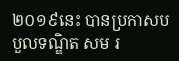២០១៩នេះ បានប្រកាសបបួលទណ្ឌិត សម រ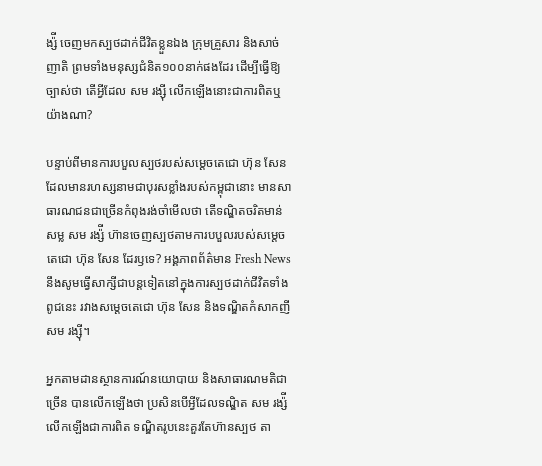ង្ស៉ី ចេញមកស្បថដាក់ជីវិតខ្លួនឯង ក្រុមគ្រួសារ និងសាច់ញាតិ ព្រមទាំងមនុស្សជំនិត១០០នាក់ផងដែរ ដើម្បីធ្វើឱ្យច្បាស់ថា តើអ្វីដែល សម រង្ស៊ី លើកឡើងនោះជាការពិតឬយ៉ាងណា?

បន្ទាប់ពីមានការបបួលស្បថរបស់សម្តេចតេជោ ហ៊ុន សែន ដែលមានរហស្សនាមជាបុរសខ្លាំងរបស់កម្ពុជានោះ មានសាធារណជនជាច្រើនកំពុងរង់ចាំមើលថា តើទណ្ឌិតចរិតមាន់សម្ល សម រង្ស៉ី ហ៊ានចេញស្បថតាមការបបួលរបស់សម្តេចតេជោ ហ៊ុន សែន ដែរឫទេ? អង្គភាពព័ត៌មាន Fresh News នឹងសូមធ្វើសាក្សីជាបន្តទៀតនៅក្នុងការស្បថដាក់ជីវិតទាំងពូជនេះ រវាងសម្តេចតេជោ ហ៊ុន សែន និងទណ្ឌិតកំសាកញី សម រង្ស៊ី។

អ្នកតាមដានស្ថានការណ៍នយោបាយ និងសាធារណមតិជាច្រើន បានលើកឡើងថា ប្រសិនបើអ្វីដែលទណ្ឌិត សម រង្ស៉ី លើកឡើងជាការពិត ទណ្ឌិតរូបនេះគួរតែហ៊ានស្បថ តា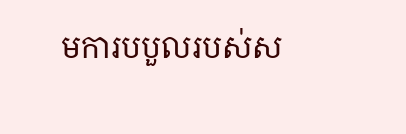មការបបួលរបស់ស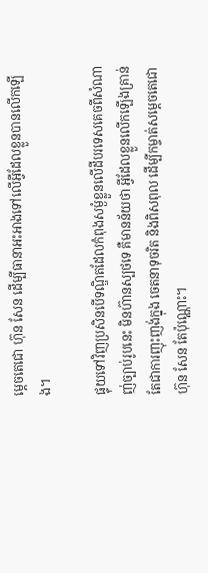ម្តេចតេជោ ហ៊ុន សែន ដើម្បីធានាអះអាងទៅលើអ្វីដែលខ្លួនបានលើកឡើង។

ផ្ទុយទៅវិញប្រសិនបើទណ្ឌិតដែលកំពុងសម្ងំខ្លួនលើដីបរទេសគេចពីសំណាញ់ច្បាប់រូបនេះ មិនហ៊ានស្បថទេ គឺមានន័យថា អ្វីដែលខ្លួនលើកឡើងគ្រាន់តែជាការញុះញង់ក្នុង ចេតនាទុចរិត និងពិសពុល ដើម្បីកម្ចាត់សម្តេចតេជោ ហ៊ុន សែន តែប៉ុណ្ណោះ។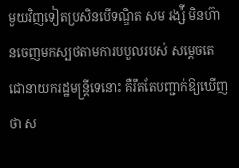មួយវិញទៀតប្រសិនបើទណ្ឌិត សម រង្ស៉ី មិនហ៊ានចេញមកស្បថតាមការបបួលរបស់ សម្តេចតេជោនាយករដ្ឋមន្ត្រីទេនោះ គឺរឹតតែបញ្ជាក់ឱ្យឃើញថា ស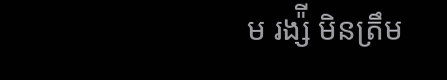ម រង្ស៉ី មិនត្រឹម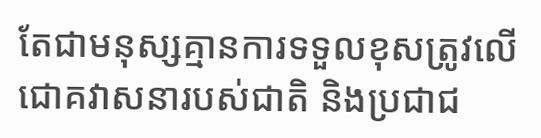តែជាមនុស្សគ្មានការទទួលខុសត្រូវលើជោគវាសនារបស់ជាតិ និងប្រជាជ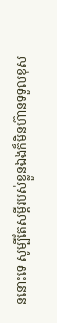ននោះទេ សូម្បីតែសម្តីរបស់ខ្លួនឯងក៏មិនហ៊ានទទួលខុស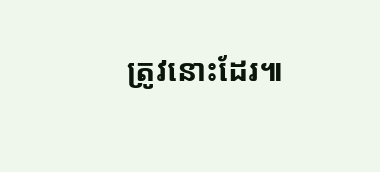ត្រូវនោះដែរ៕